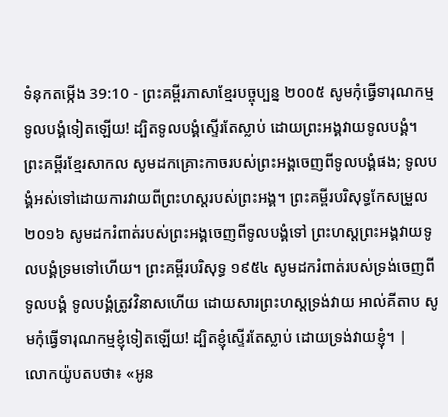ទំនុកតម្កើង 39:10 - ព្រះគម្ពីរភាសាខ្មែរបច្ចុប្បន្ន ២០០៥ សូមកុំធ្វើទារុណកម្មទូលបង្គំទៀតឡើយ! ដ្បិតទូលបង្គំស្ទើរតែស្លាប់ ដោយព្រះអង្គវាយទូលបង្គំ។ ព្រះគម្ពីរខ្មែរសាកល សូមដកគ្រោះកាចរបស់ព្រះអង្គចេញពីទូលបង្គំផង; ទូលបង្គំអស់ទៅដោយការវាយពីព្រះហស្តរបស់ព្រះអង្គ។ ព្រះគម្ពីរបរិសុទ្ធកែសម្រួល ២០១៦ សូមដករំពាត់របស់ព្រះអង្គចេញពីទូលបង្គំទៅ ព្រះហស្ដព្រះអង្គវាយទូលបង្គំទ្រមទៅហើយ។ ព្រះគម្ពីរបរិសុទ្ធ ១៩៥៤ សូមដករំពាត់របស់ទ្រង់ចេញពីទូលបង្គំ ទូលបង្គំត្រូវវិនាសហើយ ដោយសារព្រះហស្តទ្រង់វាយ អាល់គីតាប សូមកុំធ្វើទារុណកម្មខ្ញុំទៀតឡើយ! ដ្បិតខ្ញុំស្ទើរតែស្លាប់ ដោយទ្រង់វាយខ្ញុំ។ |
លោកយ៉ូបតបថា៖ «អូន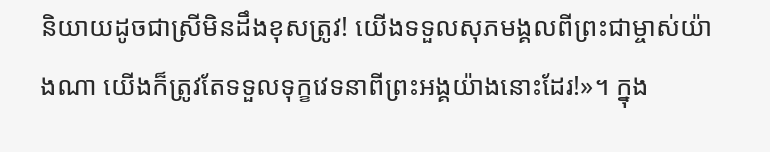និយាយដូចជាស្រីមិនដឹងខុសត្រូវ! យើងទទួលសុភមង្គលពីព្រះជាម្ចាស់យ៉ាងណា យើងក៏ត្រូវតែទទួលទុក្ខវេទនាពីព្រះអង្គយ៉ាងនោះដែរ!»។ ក្នុង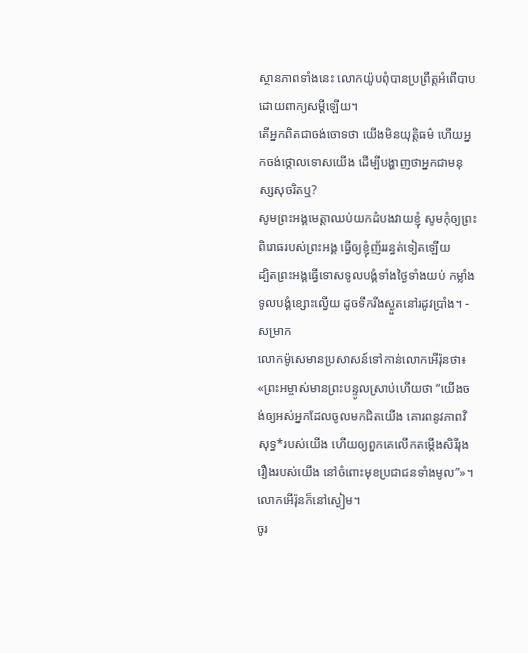ស្ថានភាពទាំងនេះ លោកយ៉ូបពុំបានប្រព្រឹត្តអំពើបាប ដោយពាក្យសម្ដីឡើយ។
តើអ្នកពិតជាចង់ចោទថា យើងមិនយុត្តិធម៌ ហើយអ្នកចង់ថ្កោលទោសយើង ដើម្បីបង្ហាញថាអ្នកជាមនុស្សសុចរិតឬ?
សូមព្រះអង្គមេត្តាឈប់យកដំបងវាយខ្ញុំ សូមកុំឲ្យព្រះពិរោធរបស់ព្រះអង្គ ធ្វើឲ្យខ្ញុំញ័ររន្ធត់ទៀតឡើយ
ដ្បិតព្រះអង្គធ្វើទោសទូលបង្គំទាំងថ្ងៃទាំងយប់ កម្លាំងទូលបង្គំខ្សោះល្វើយ ដូចទឹករីងស្ងួតនៅរដូវប្រាំង។ - សម្រាក
លោកម៉ូសេមានប្រសាសន៍ទៅកាន់លោកអើរ៉ុនថា៖ «ព្រះអម្ចាស់មានព្រះបន្ទូលស្រាប់ហើយថា “យើងចង់ឲ្យអស់អ្នកដែលចូលមកជិតយើង គោរពនូវភាពវិសុទ្ធ*របស់យើង ហើយឲ្យពួកគេលើកតម្កើងសិរីរុងរឿងរបស់យើង នៅចំពោះមុខប្រជាជនទាំងមូល”»។ លោកអើរ៉ុនក៏នៅស្ងៀម។
ចូរ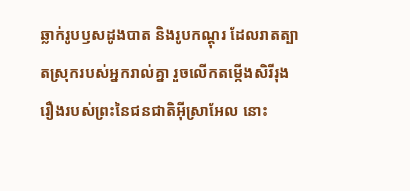ឆ្លាក់រូបឫសដូងបាត និងរូបកណ្ដុរ ដែលរាតត្បាតស្រុករបស់អ្នករាល់គ្នា រួចលើកតម្កើងសិរីរុងរឿងរបស់ព្រះនៃជនជាតិអ៊ីស្រាអែល នោះ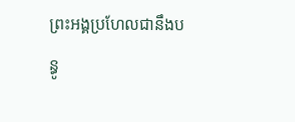ព្រះអង្គប្រហែលជានឹងបន្ធូ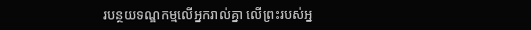របន្ថយទណ្ឌកម្មលើអ្នករាល់គ្នា លើព្រះរបស់អ្ន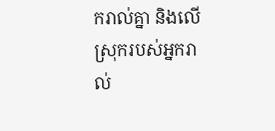ករាល់គ្នា និងលើស្រុករបស់អ្នករាល់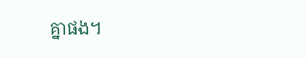គ្នាផង។